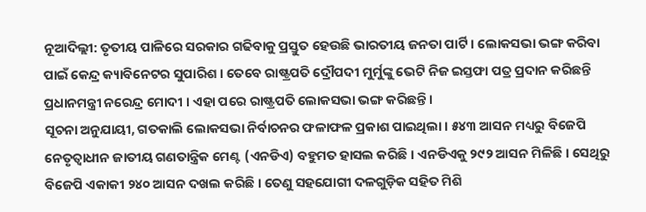ନୂଆଦିଲ୍ଲୀ: ତୃତୀୟ ପାଳିରେ ସରକାର ଗଢିବାକୁ ପ୍ରସ୍ତୁତ ହେଉଛି ଭାରତୀୟ ଜନତା ପାର୍ଟି । ଲୋକସଭା ଭଙ୍ଗ କରିବା ପାଇଁ କେନ୍ଦ୍ର କ୍ୟାବିନେଟର ସୁପାରିଶ । ତେବେ ରାଷ୍ଟ୍ରପତି ଦ୍ରୌପଦୀ ମୁର୍ମୁଙ୍କୁ ଭେଟି ନିଜ ଇସ୍ତଫା ପତ୍ର ପ୍ରଦାନ କରିଛନ୍ତି ପ୍ରଧାନମନ୍ତ୍ରୀ ନରେନ୍ଦ୍ର ମୋଦୀ । ଏହା ପରେ ରାଷ୍ଟ୍ରପତି ଲୋକସଭା ଭଙ୍ଗ କରିଛନ୍ତି।
ସୂଚନା ଅନୁଯାୟୀ, ଗତକାଲି ଲୋକସଭା ନିର୍ବାଚନର ଫଳାଫଳ ପ୍ରକାଶ ପାଇଥିଲା। ୫୪୩ ଆସନ ମଧ୍ୟରୁ ବିଜେପି ନେତୃତ୍ୱାଧୀନ ଜାତୀୟ ଗଣତାନ୍ତ୍ରିକ ମେଣ୍ଟ (ଏନଡିଏ) ବହୁମତ ହାସଲ କରିଛି। ଏନଡିଏକୁ ୨୯୨ ଆସନ ମିଳିଛି। ସେଥିରୁ ବିଜେପି ଏକାକୀ ୨୪୦ ଆସନ ଦଖଲ କରିଛି। ତେଣୁ ସହଯୋଗୀ ଦଳଗୁଡ଼ିକ ସହିତ ମିଶି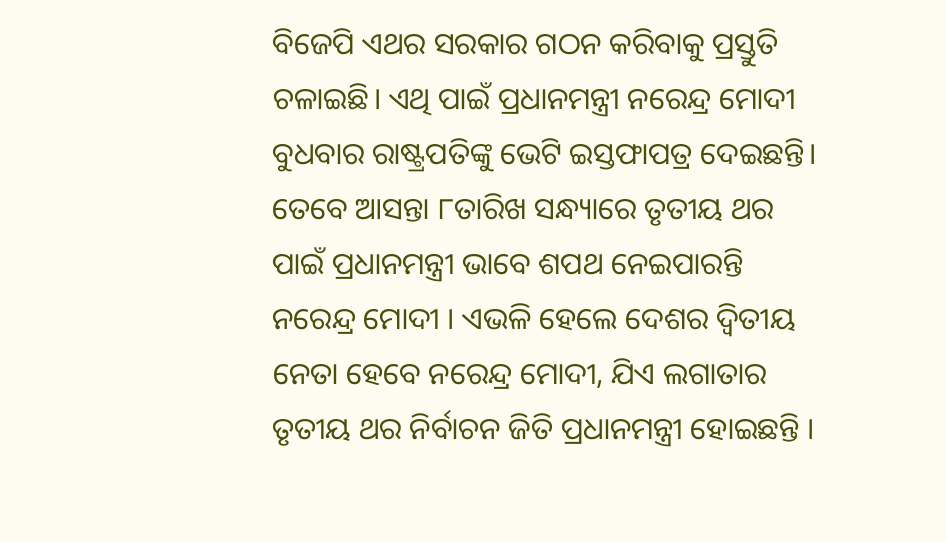ବିଜେପି ଏଥର ସରକାର ଗଠନ କରିବାକୁ ପ୍ରସ୍ତୁତି ଚଳାଇଛି। ଏଥି ପାଇଁ ପ୍ରଧାନମନ୍ତ୍ରୀ ନରେନ୍ଦ୍ର ମୋଦୀ ବୁଧବାର ରାଷ୍ଟ୍ରପତିଙ୍କୁ ଭେଟି ଇସ୍ତଫାପତ୍ର ଦେଇଛନ୍ତି। ତେବେ ଆସନ୍ତା ୮ତାରିଖ ସନ୍ଧ୍ୟାରେ ତୃତୀୟ ଥର ପାଇଁ ପ୍ରଧାନମନ୍ତ୍ରୀ ଭାବେ ଶପଥ ନେଇପାରନ୍ତି ନରେନ୍ଦ୍ର ମୋଦୀ । ଏଭଳି ହେଲେ ଦେଶର ଦ୍ୱିତୀୟ ନେତା ହେବେ ନରେନ୍ଦ୍ର ମୋଦୀ, ଯିଏ ଲଗାତାର ତୃତୀୟ ଥର ନିର୍ବାଚନ ଜିତି ପ୍ରଧାନମନ୍ତ୍ରୀ ହୋଇଛନ୍ତି ।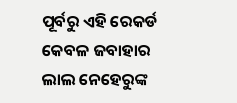ପୂର୍ବରୁ ଏହି ରେକର୍ଡ କେବଳ ଜବାହାର ଲାଲ ନେହେରୁଙ୍କ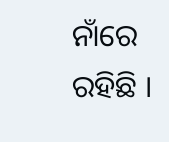ନାଁରେ ରହିଛି ।